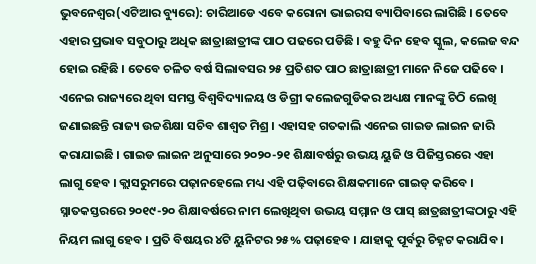ଭୁବନେଶ୍ୱର(ଏଟିଆର ବ୍ୟୁରେ): ଚାରିଆଡେ ଏବେ କରୋନା ଭାଇରସ ବ୍ୟାପିବାରେ ଲାଗିଛି । ତେବେ ଏହାର ପ୍ରଭାବ ସବୁଠାରୁ ଅଧିକ ଛାତ୍ରାଛାତ୍ରୀଙ୍କ ପାଠ ପଢରେ ପଡିଛି । ବହୁ ଦିନ ହେବ ସ୍କୁଲ, କଲେଜ ବନ୍ଦ ହୋଇ ରହିଛି । ତେବେ ଚଳିତ ବର୍ଷ ସିଲାବସର ୨୫ ପ୍ରତିଶତ ପାଠ ଛାତ୍ରାଛାତ୍ରୀ ମାନେ ନିଜେ ପଢିବେ । ଏନେଇ ରାଜ୍ୟରେ ଥିବା ସମସ୍ତ ବିଶ୍ୱବିଦ୍ୟାଳୟ ଓ ଡିଗ୍ରୀ କଲେଜଗୁଡିକର ଅଧ୍ୟକ୍ଷ ମାନଙ୍କୁ ଚିଠି ଲେଖି ଜଣାଇଛନ୍ତି ରାଜ୍ୟ ଉଚ୍ଚଶିକ୍ଷା ସଚିବ ଶାଶ୍ୱତ ମିଶ୍ର । ଏହାସହ ଗତକାଲି ଏନେଇ ଗାଇଡ ଲାଇନ ଜାରି କରାଯାଇଛି । ଗାଇଡ ଲାଇନ ଅନୁସାରେ ୨୦୨୦-୨୧ ଶିକ୍ଷାବର୍ଷରୁ ଉଭୟ ୟୁଜି ଓ ପିଜିସ୍ତରରେ ଏହା ଲାଗୁ ହେବ । କ୍ଲାସରୁମରେ ପଢ଼ାନହେଲେ ମଧ୍ୟ ଏହି ପଢ଼ିବାରେ ଶିକ୍ଷକମାନେ ଗାଇଡ୍ କରିବେ । ସ୍ନାତକସ୍ତରରେ ୨୦୧୯-୨୦ ଶିକ୍ଷାବର୍ଷରେ ନାମ ଲେଖିଥିବା ଉଭୟ ସମ୍ମାନ ଓ ପାସ୍ ଛାତ୍ରଛାତ୍ରୀଙ୍କଠାରୁ ଏହି ନିୟମ ଲାଗୁ ହେବ । ପ୍ରତି ବିଷୟର ୪ଟି ୟୁନିଟର ୨୫% ପଢ଼ାହେବ । ଯାହାକୁ ପୂର୍ବରୁ ଚିହ୍ନଟ କରାଯିବ ।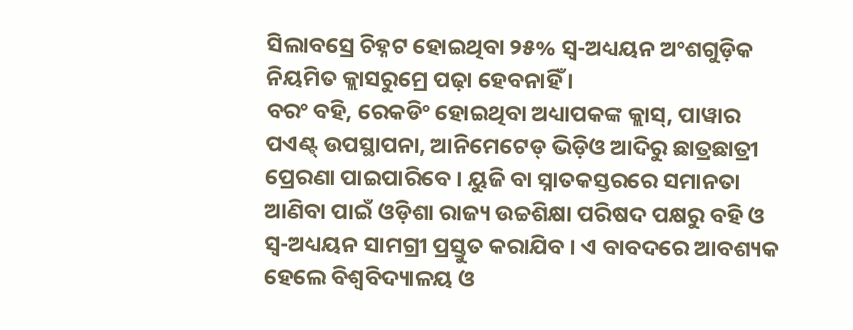ସିଲାବସ୍ରେ ଚିହ୍ନଟ ହୋଇଥିବା ୨୫% ସ୍ୱ-ଅଧ୍ୟୟନ ଅଂଶଗୁଡ଼ିକ ନିୟମିତ କ୍ଲାସରୁମ୍ରେ ପଢ଼ା ହେବନାହିଁ ।
ବରଂ ବହି, ରେକଡିଂ ହୋଇଥିବା ଅଧ୍ୟାପକଙ୍କ କ୍ଲାସ୍, ପାୱାର ପଏଣ୍ଟ୍ ଉପସ୍ଥାପନା, ଆନିମେଟେଡ୍ ଭିଡ଼ିଓ ଆଦିରୁ ଛାତ୍ରଛାତ୍ରୀ ପ୍ରେରଣା ପାଇପାରିବେ । ୟୁଜି ବା ସ୍ନାତକସ୍ତରରେ ସମାନତା ଆଣିବା ପାଇଁ ଓଡ଼ିଶା ରାଜ୍ୟ ଉଚ୍ଚଶିକ୍ଷା ପରିଷଦ ପକ୍ଷରୁ ବହି ଓ ସ୍ୱ-ଅଧ୍ୟୟନ ସାମଗ୍ରୀ ପ୍ରସ୍ତୁତ କରାଯିବ । ଏ ବାବଦରେ ଆବଶ୍ୟକ ହେଲେ ବିଶ୍ୱବିଦ୍ୟାଳୟ ଓ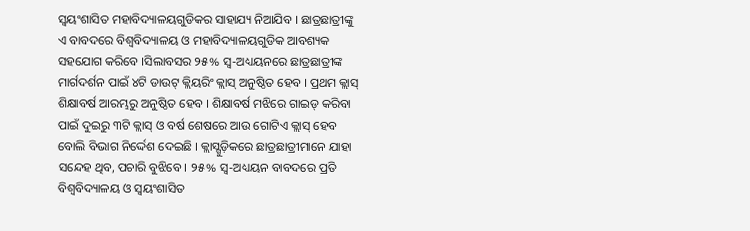ସ୍ୱୟଂଶାସିତ ମହାବିଦ୍ୟାଳୟଗୁଡିକର ସାହାଯ୍ୟ ନିଆଯିବ । ଛାତ୍ରଛାତ୍ରୀଙ୍କୁ ଏ ବାବଦରେ ବିଶ୍ୱବିଦ୍ୟାଳୟ ଓ ମହାବିଦ୍ୟାଳୟଗୁଡିକ ଆବଶ୍ୟକ ସହଯୋଗ କରିବେ ।ସିଲାବସର ୨୫% ସ୍ୱ-ଅଧ୍ୟୟନରେ ଛାତ୍ରଛାତ୍ରୀଙ୍କ ମାର୍ଗଦର୍ଶନ ପାଇଁ ୪ଟି ଡାଉଟ୍ କ୍ଲିୟରିଂ କ୍ଲାସ୍ ଅନୁଷ୍ଠିତ ହେବ । ପ୍ରଥମ କ୍ଲାସ୍ ଶିକ୍ଷାବର୍ଷ ଆରମ୍ଭରୁ ଅନୁଷ୍ଠିତ ହେବ । ଶିକ୍ଷାବର୍ଷ ମଝିରେ ଗାଇଡ୍ କରିବା ପାଇଁ ଦୁଇରୁ ୩ଟି କ୍ଲାସ୍ ଓ ବର୍ଷ ଶେଷରେ ଆଉ ଗୋଟିଏ କ୍ଲାସ୍ ହେବ ବୋଲି ବିଭାଗ ନିର୍ଦ୍ଦେଶ ଦେଇଛି । କ୍ଲାସ୍ଗୁଡ଼ିକରେ ଛାତ୍ରଛାତ୍ରୀମାନେ ଯାହା ସନ୍ଦେହ ଥିବ, ପଚାରି ବୁଝିବେ । ୨୫% ସ୍ୱ-ଅଧ୍ୟୟନ ବାବଦରେ ପ୍ରତି ବିଶ୍ୱବିଦ୍ୟାଳୟ ଓ ସ୍ୱୟଂଶାସିତ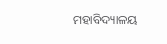ମହାବିଦ୍ୟାଳୟ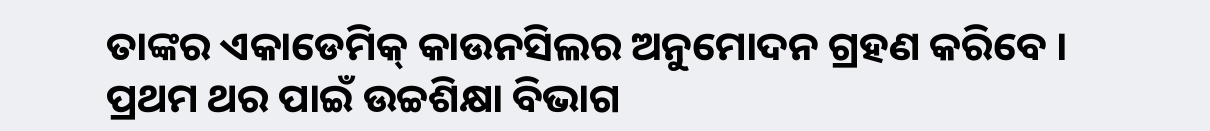ତାଙ୍କର ଏକାଡେମିକ୍ କାଉନସିଲର ଅନୁମୋଦନ ଗ୍ରହଣ କରିବେ । ପ୍ରଥମ ଥର ପାଇଁ ଉଚ୍ଚଶିକ୍ଷା ବିଭାଗ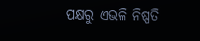ପକ୍ଷରୁ ଏଭଳି ନିଷ୍ପତି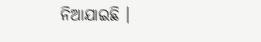ନିଆଯାଇଛି ।